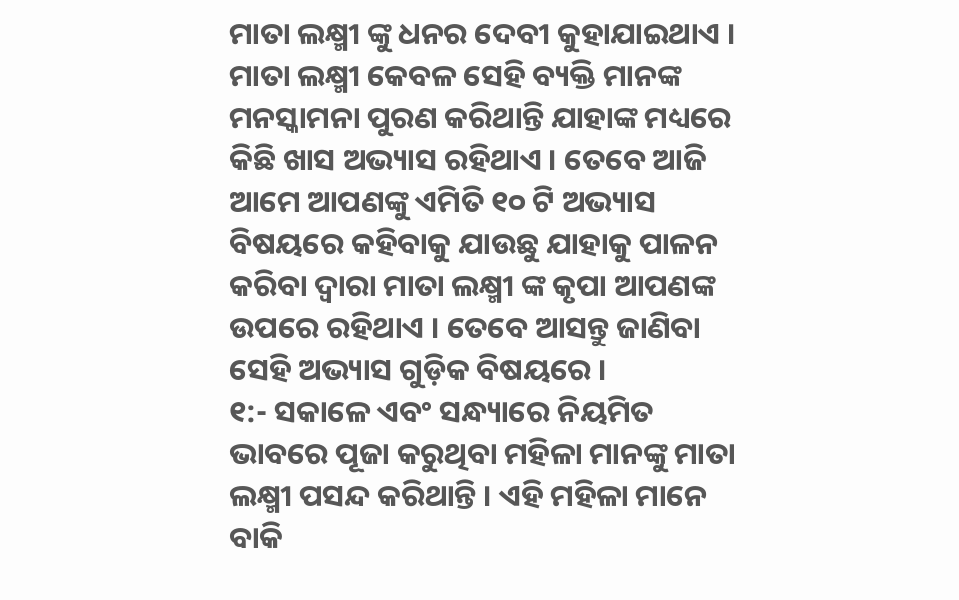ମାତା ଲକ୍ଷ୍ମୀ ଙ୍କୁ ଧନର ଦେବୀ କୁହାଯାଇଥାଏ । ମାତା ଲକ୍ଷ୍ମୀ କେବଳ ସେହି ବ୍ୟକ୍ତି ମାନଙ୍କ ମନସ୍କାମନା ପୁରଣ କରିଥାନ୍ତି ଯାହାଙ୍କ ମଧ୍ୟରେ କିଛି ଖାସ ଅଭ୍ୟାସ ରହିଥାଏ । ତେବେ ଆଜି ଆମେ ଆପଣଙ୍କୁ ଏମିତି ୧୦ ଟି ଅଭ୍ୟାସ ବିଷୟରେ କହିବାକୁ ଯାଉଛୁ ଯାହାକୁ ପାଳନ କରିବା ଦ୍ୱାରା ମାତା ଲକ୍ଷ୍ମୀ ଙ୍କ କୃପା ଆପଣଙ୍କ ଉପରେ ରହିଥାଏ । ତେବେ ଆସନ୍ତୁ ଜାଣିବା ସେହି ଅଭ୍ୟାସ ଗୁଡ଼ିକ ବିଷୟରେ ।
୧:- ସକାଳେ ଏବଂ ସନ୍ଧ୍ୟାରେ ନିୟମିତ ଭାବରେ ପୂଜା କରୁଥିବା ମହିଳା ମାନଙ୍କୁ ମାତା ଲକ୍ଷ୍ମୀ ପସନ୍ଦ କରିଥାନ୍ତି । ଏହି ମହିଳା ମାନେ ବାକି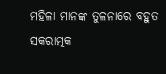ମହିଳା ମାନଙ୍କ ତୁଳନାରେ ବହୁତ ସକରାତ୍ମକ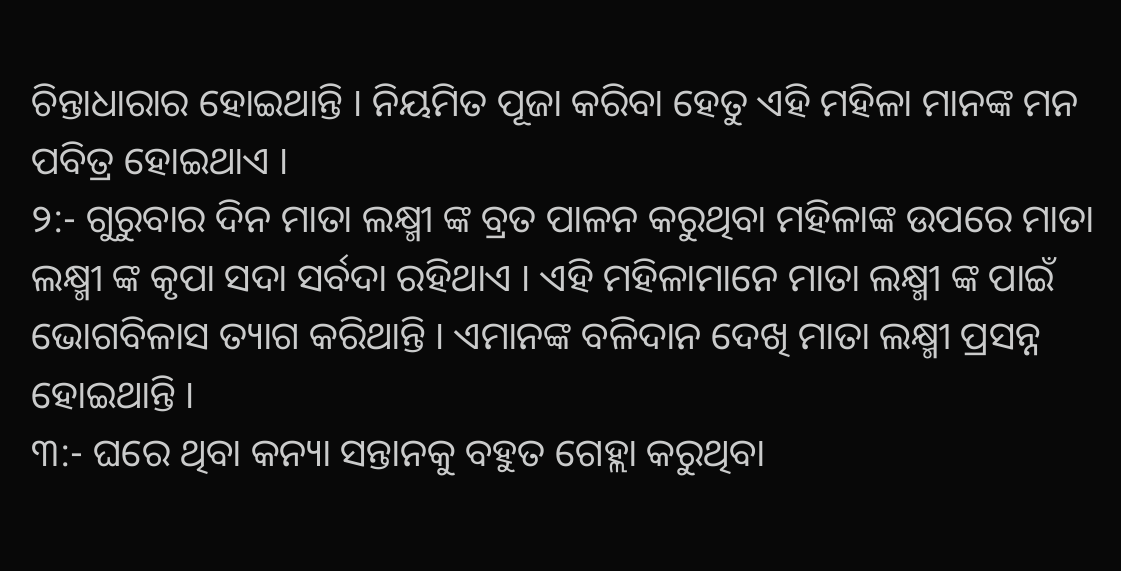ଚିନ୍ତାଧାରାର ହୋଇଥାନ୍ତି । ନିୟମିତ ପୂଜା କରିବା ହେତୁ ଏହି ମହିଳା ମାନଙ୍କ ମନ ପବିତ୍ର ହୋଇଥାଏ ।
୨:- ଗୁରୁବାର ଦିନ ମାତା ଲକ୍ଷ୍ମୀ ଙ୍କ ବ୍ରତ ପାଳନ କରୁଥିବା ମହିଳାଙ୍କ ଉପରେ ମାତା ଲକ୍ଷ୍ମୀ ଙ୍କ କୃପା ସଦା ସର୍ବଦା ରହିଥାଏ । ଏହି ମହିଳାମାନେ ମାତା ଲକ୍ଷ୍ମୀ ଙ୍କ ପାଇଁ ଭୋଗବିଳାସ ତ୍ୟାଗ କରିଥାନ୍ତି । ଏମାନଙ୍କ ବଳିଦାନ ଦେଖି ମାତା ଲକ୍ଷ୍ମୀ ପ୍ରସନ୍ନ ହୋଇଥାନ୍ତି ।
୩:- ଘରେ ଥିବା କନ୍ୟା ସନ୍ତାନକୁ ବହୁତ ଗେହ୍ଲା କରୁଥିବା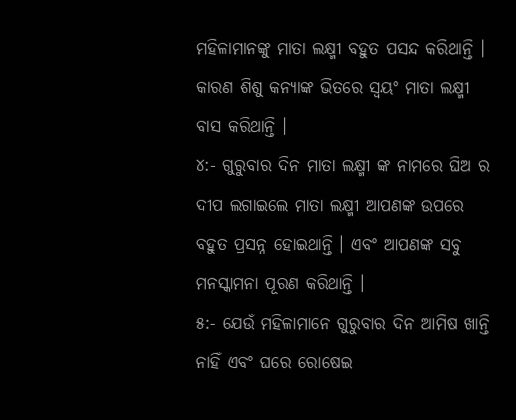ମହିଳାମାନଙ୍କୁ ମାତା ଲକ୍ଷ୍ମୀ ବହୁତ ପସନ୍ଦ କରିଥାନ୍ତି । କାରଣ ଶିଶୁ କନ୍ୟାଙ୍କ ଭିତରେ ସ୍ଵୟଂ ମାତା ଲକ୍ଷ୍ମୀ ବାସ କରିଥାନ୍ତି ।
୪:- ଗୁରୁବାର ଦିନ ମାତା ଲକ୍ଷ୍ମୀ ଙ୍କ ନାମରେ ଘିଅ ର ଦୀପ ଲଗାଇଲେ ମାତା ଲକ୍ଷ୍ମୀ ଆପଣଙ୍କ ଉପରେ ବହୁତ ପ୍ରସନ୍ନ ହୋଇଥାନ୍ତି । ଏବଂ ଆପଣଙ୍କ ସବୁ ମନସ୍କାମନା ପୂରଣ କରିଥାନ୍ତି ।
୫:- ଯେଉଁ ମହିଳାମାନେ ଗୁରୁବାର ଦିନ ଆମିଷ ଖାନ୍ତି ନାହିଁ ଏବଂ ଘରେ ରୋଷେଇ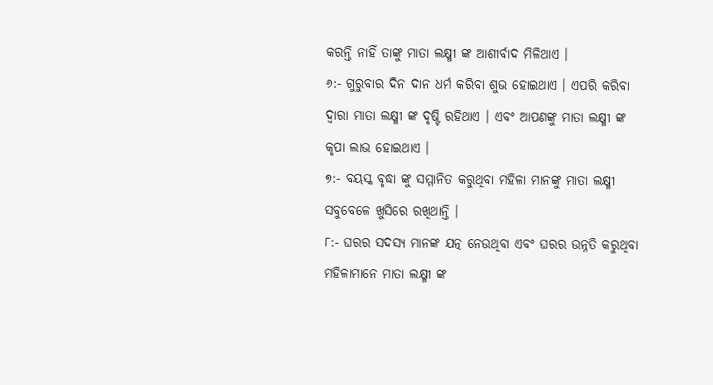କରନ୍ତି ନାହିଁ ତାଙ୍କୁ ମାତା ଲକ୍ଷ୍ମୀ ଙ୍କ ଆଶୀର୍ବାଦ ମିଳିଥାଏ ।
୬:- ଗୁରୁବାର ଦିନ ଦାନ ଧର୍ମ କରିବା ଶୁଭ ହୋଇଥାଏ । ଏପରି କରିବା ଦ୍ବାରା ମାତା ଲକ୍ଷ୍ମୀ ଙ୍କ ଦୃଷ୍ଟି ରହିଥାଏ । ଏବଂ ଆପଣଙ୍କୁ ମାତା ଲକ୍ଷ୍ମୀ ଙ୍କ କୃପା ଲାଭ ହୋଇଥାଏ ।
୭:- ବୟସ୍କ ବୃଦ୍ଧା ଙ୍କୁ ସମ୍ମାନିତ କରୁଥିବା ମହିଳା ମାନଙ୍କୁ ମାତା ଲକ୍ଷ୍ମୀ ସବୁବେଳେ ଖୁସିରେ ରଖିଥାନ୍ତି ।
୮:- ଘରର ସଦସ୍ୟ ମାନଙ୍କ ଯତ୍ନ ନେଉଥିବା ଏବଂ ଘରର ଉନ୍ନତି କରୁଥିବା ମହିଳାମାନେ ମାତା ଲକ୍ଷ୍ମୀ ଙ୍କ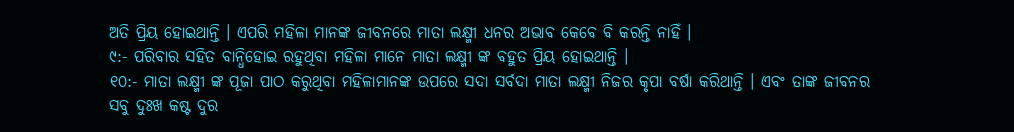ଅତି ପ୍ରିୟ ହୋଇଥାନ୍ତି । ଏପରି ମହିଳା ମାନଙ୍କ ଜୀବନରେ ମାତା ଲକ୍ଷ୍ମୀ ଧନର ଅଭାବ କେବେ ବି କରନ୍ତି ନାହିଁ ।
୯:- ପରିବାର ସହିତ ବାନ୍ଧିହୋଇ ରହୁଥିବା ମହିଳା ମାନେ ମାତା ଲକ୍ଷ୍ମୀ ଙ୍କ ବହୁତ ପ୍ରିୟ ହୋଇଥାନ୍ତି ।
୧୦:- ମାତା ଲକ୍ଷ୍ମୀ ଙ୍କ ପୂଜା ପାଠ କରୁଥିବା ମହିଳାମାନଙ୍କ ଉପରେ ସଦା ସର୍ବଦା ମାତା ଲକ୍ଷ୍ମୀ ନିଜର କୃପା ବର୍ଷା କରିଥାନ୍ତି । ଏବଂ ତାଙ୍କ ଜୀବନର ସବୁ ଦୁଃଖ କଷ୍ଟ ଦୁର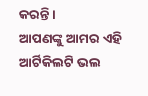କରନ୍ତି ।
ଆପଣଙ୍କୁ ଆମର ଏହି ଆର୍ଟିକିଲଟି ଭଲ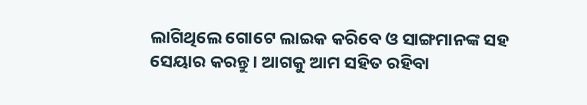ଲାଗିଥିଲେ ଗୋଟେ ଲାଇକ କରିବେ ଓ ସାଙ୍ଗମାନଙ୍କ ସହ ସେୟାର କରନ୍ତୁ । ଆଗକୁ ଆମ ସହିତ ରହିବା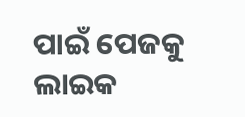ପାଇଁ ପେଜକୁ ଲାଇକ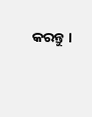କରନ୍ତୁ ।